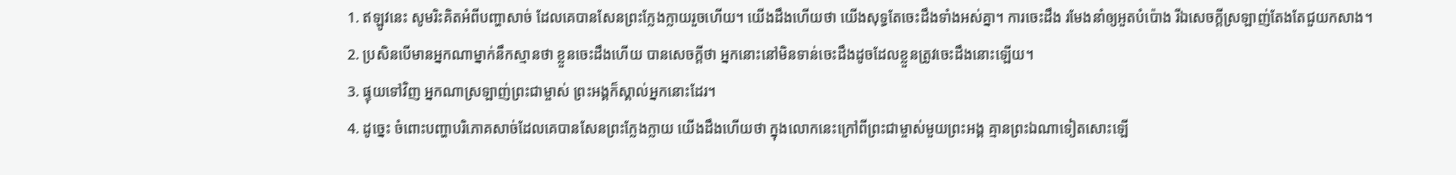1. ឥឡូវនេះ សូមរិះគិតអំពីបញ្ហាសាច់ ដែលគេបានសែនព្រះក្លែងក្លាយរួចហើយ។ យើងដឹងហើយថា យើងសុទ្ធតែចេះដឹងទាំងអស់គ្នា។ ការចេះដឹង រមែងនាំឲ្យអួតបំប៉ោង រីឯសេចក្ដីស្រឡាញ់តែងតែជួយកសាង។
2. ប្រសិនបើមានអ្នកណាម្នាក់នឹកស្មានថា ខ្លួនចេះដឹងហើយ បានសេចក្ដីថា អ្នកនោះនៅមិនទាន់ចេះដឹងដូចដែលខ្លួនត្រូវចេះដឹងនោះឡើយ។
3. ផ្ទុយទៅវិញ អ្នកណាស្រឡាញ់ព្រះជាម្ចាស់ ព្រះអង្គក៏ស្គាល់អ្នកនោះដែរ។
4. ដូច្នេះ ចំពោះបញ្ហាបរិភោគសាច់ដែលគេបានសែនព្រះក្លែងក្លាយ យើងដឹងហើយថា ក្នុងលោកនេះក្រៅពីព្រះជាម្ចាស់មួយព្រះអង្គ គ្មានព្រះឯណាទៀតសោះឡើ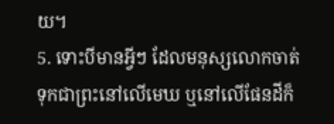យ។
5. ទោះបីមានអ្វីៗ ដែលមនុស្សលោកចាត់ទុកជាព្រះនៅលើមេឃ ឬនៅលើផែនដីក៏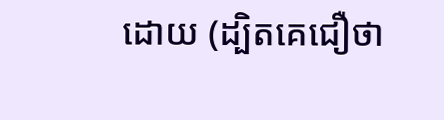ដោយ (ដ្បិតគេជឿថា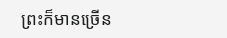ព្រះក៏មានច្រើន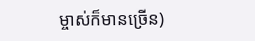ម្ចាស់ក៏មានច្រើន)